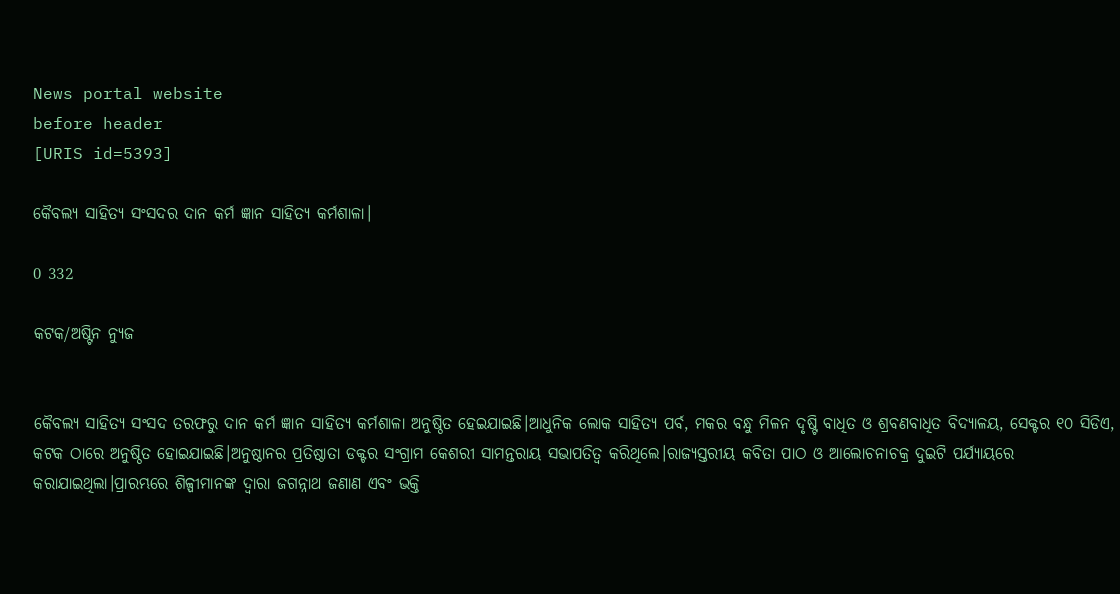News portal website
before header
[URIS id=5393]

କୈବଲ୍ୟ ସାହିତ୍ୟ ସଂସଦର ଦାନ କର୍ମ ଜ୍ଞାନ ସାହିତ୍ୟ କର୍ମଶାଳା।

0 332

କଟକ/ଅଷ୍ଟିନ ନ୍ୟୁଜ


କୈବଲ୍ୟ ସାହିତ୍ୟ ସଂସଦ ତରଫରୁ ଦାନ କର୍ମ ଜ୍ଞାନ ସାହିତ୍ୟ କର୍ମଶାଳା ଅନୁଷ୍ଠିତ ହେଇଯାଇଛି।ଆଧୁନିକ ଲୋକ ସାହିତ୍ୟ ପର୍ବ, ମକର ବନ୍ଧୁ ମିଳନ ଦୃଷ୍ଟି ବାଧିତ ଓ ଶ୍ରବଣବାଧିତ ବିଦ୍ୟାଳୟ, ସେକ୍ଟର ୧୦ ସିଡିଏ, କଟକ ଠାରେ ଅନୁଷ୍ଠିତ ହୋଇଯାଇଛି।ଅନୁଷ୍ଠାନର ପ୍ରତିଷ୍ଠାତା ଡକ୍ଟର ସଂଗ୍ରାମ କେଶରୀ ସାମନ୍ତରାୟ ସଭାପତିତ୍ବ କରିଥିଲେ।ରାଜ୍ୟସ୍ତରୀୟ କବିତା ପାଠ ଓ ଆଲୋଚନାଚକ୍ର ଦୁଇଟି ପର୍ଯ୍ୟାୟରେ କରାଯାଇଥିଲା।ପ୍ରାରମ୍ଭରେ ଶିଳ୍ପୀମାନଙ୍କ ଦ୍ଵାରା ଜଗନ୍ନାଥ ଜଣାଣ ଏବଂ ଭକ୍ତି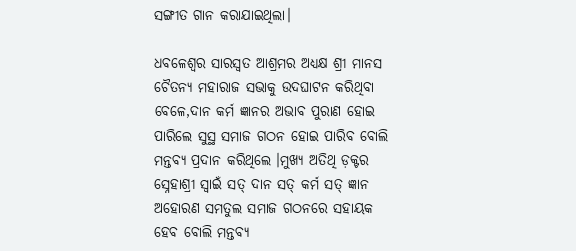ସଙ୍ଗୀତ ଗାନ କରାଯାଇଥିଲା।

ଧବଳେଶ୍ବର ସାରସ୍ୱତ ଆଶ୍ରମର ଅଧ୍ୟକ୍ଷ ଶ୍ରୀ ମାନସ ଚୈତନ୍ୟ ମହାରାଜ ସଭାକୁ ଉଦଘାଟନ କରିଥିବା ବେଳେ,ଦାନ କର୍ମ ଜ୍ଞାନର ଅଭାବ ପୁରାଣ ହୋଇ ପାରିଲେ ସୁସ୍ଥ ସମାଜ ଗଠନ ହୋଇ ପାରିବ ବୋଲି ମନ୍ତବ୍ୟ ପ୍ରଦାନ କରିଥିଲେ ।ମୁଖ୍ୟ ଅତିଥି ଡ଼କ୍ଟର ସ୍ନେହାଶ୍ରୀ ସ୍ୱାଇଁ ସତ୍ ଦାନ ସତ୍ କର୍ମ ସତ୍ ଜ୍ଞାନ ଅହୋରଣ ସମତୁଲ ସମାଜ ଗଠନରେ ସହାୟକ ହେବ ବୋଲି ମନ୍ତବ୍ୟ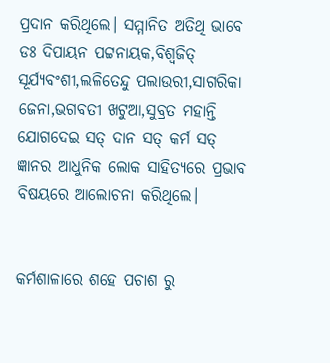ପ୍ରଦାନ କରିଥିଲେ। ସମ୍ମାନିତ ଅତିଥି ଭାବେ ଡଃ ଦିପାୟନ ପଟ୍ଟନାୟକ,ବିଶ୍ୱଜିତ୍ ସୂର୍ଯ୍ୟବଂଶୀ,ଲଳିତେନ୍ଦୁ ପଲାଉରୀ,ସାଗରିକା ଜେନା,ଭଗବତୀ ଖଟୁଆ,ସୁବ୍ରତ ମହାନ୍ତି ଯୋଗଦେଇ ସତ୍ ଦାନ ସତ୍ କର୍ମ ସତ୍ ଜ୍ଞାନର ଆଧୁନିକ ଲୋକ ସାହିତ୍ୟରେ ପ୍ରଭାବ ବିଷୟରେ ଆଲୋଚନା କରିଥିଲେ।


କର୍ମଶାଳାରେ ଶହେ ପଚାଶ ରୁ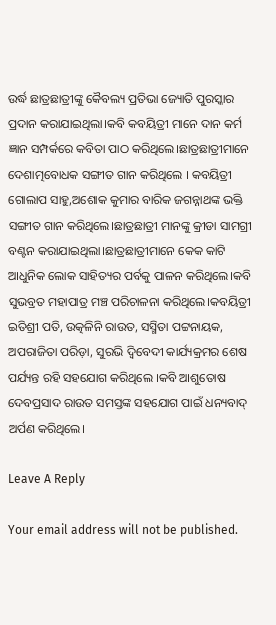ଉର୍ଦ୍ଧ ଛାତ୍ରଛାତ୍ରୀଙ୍କୁ କୈବଲ୍ୟ ପ୍ରତିଭା ଜ୍ୟୋତି ପୁରସ୍କାର ପ୍ରଦାନ କରାଯାଇଥିଲା।କବି କବୟିତ୍ରୀ ମାନେ ଦାନ କର୍ମ ଜ୍ଞାନ ସମ୍ପର୍କରେ କବିତା ପାଠ କରିଥିଲେ।ଛାତ୍ରଛାତ୍ରୀମାନେ ଦେଶାତ୍ମବୋଧକ ସଙ୍ଗୀତ ଗାନ କରିଥିଲେ । କବୟିତ୍ରୀ ଗୋଲାପ ସାହୁ,ଅଶୋକ କୁମାର ବାରିକ ଜଗନ୍ନାଥଙ୍କ ଭକ୍ତି ସଙ୍ଗୀତ ଗାନ କରିଥିଲେ।ଛାତ୍ରଛାତ୍ରୀ ମାନଙ୍କୁ କ୍ରୀଡା ସାମଗ୍ରୀ ବଣ୍ଟନ କରାଯାଇଥିଲା।ଛାତ୍ରଛାତ୍ରୀମାନେ କେକ କାଟି ଆଧୁନିକ ଲୋକ ସାହିତ୍ୟର ପର୍ବକୁ ପାଳନ କରିଥିଲେ।କବି ସୁଭବ୍ରତ ମହାପାତ୍ର ମଞ୍ଚ ପରିଚାଳନା କରିଥିଲେ।କବୟିତ୍ରୀ ଇତିଶ୍ରୀ ପତି, ଉତ୍କଳିନି ରାଉତ, ସସ୍ମିତା ପଟ୍ଟନାୟକ, ଅପରାଜିତା ପରିଡ଼ା, ସୁରଭି ଦ୍ବିବେଦୀ କାର୍ଯ୍ୟକ୍ରମର ଶେଷ ପର୍ଯ୍ୟନ୍ତ ରହି ସହଯୋଗ କରିଥିଲେ ।କବି ଆଶୁତୋଷ ଦେବପ୍ରସାଦ ରାଉତ ସମସ୍ତଙ୍କ ସହଯୋଗ ପାଇଁ ଧନ୍ୟବାଦ୍ ଅର୍ପଣ କରିଥିଲେ।

Leave A Reply

Your email address will not be published.